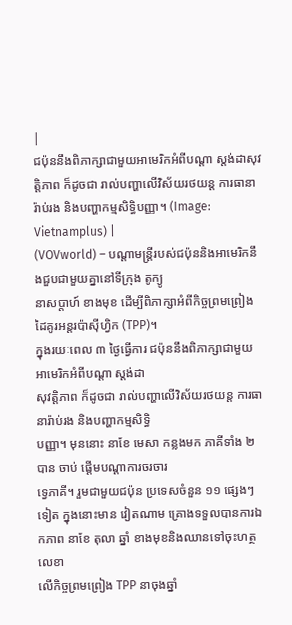|
ជប៉ុននឹងពិភាក្សាជាមួយអាមេរិកអំពីបណ្ដា ស្តង់ដាសុវត្តិភាព ក៏ដូចជា រាល់បញ្ហាលើវិស័យរថយន្ត ការធានារ៉ាប់រង និងបញ្ហាកម្មសិទ្ធិបញ្ញា។ (Image: Vietnamplus) |
(VOVworld) – បណ្ដាមន្ត្រីរបស់ជប៉ុននិងអាមេរិកនឹងជួបជាមួយគ្នានៅទីក្រុង តូក្យូ
នាសប្តាហ៍ ខាងមុខ ដើម្បីពិភាក្សាអំពីកិច្ចព្រមព្រៀងដៃគូរអន្តរប៉ាស៊ីហ្វិក (TPP)។
ក្នុងរយៈពេល ៣ ថ្ងៃធ្វើការ ជប៉ុននឹងពិភាក្សាជាមួយអាមេរិកអំពីបណ្ដា ស្តង់ដា
សុវត្តិភាព ក៏ដូចជា រាល់បញ្ហាលើវិស័យរថយន្ត ការធានារ៉ាប់រង និងបញ្ហាកម្មសិទ្ធិ
បញ្ញា។ មុននោះ នាខែ មេសា កន្លងមក ភាគីទាំង ២ បាន ចាប់ ផ្តើមបណ្ដាការចរចារ
ទ្វេភាគី។ រួមជាមួយជប៉ុន ប្រទេសចំនួន ១១ ផ្សេងៗ ទៀត ក្នុងនោះមាន វៀតណាម គ្រោងទទួលបានការឯកភាព នាខែ តុលា ឆ្នាំ ខាងមុខនិងឈានទៅចុះហត្ថលេខា
លើកិច្ចព្រមព្រៀង TPP នាចុងឆ្នាំ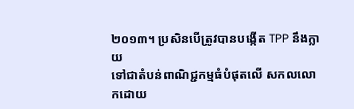២០១៣។ ប្រសិនបើត្រូវបានបង្កើត TPP នឹងក្លាយ
ទៅជាតំបន់ពាណិជ្ជកម្មធំបំផុតលើ សកលលោកដោយ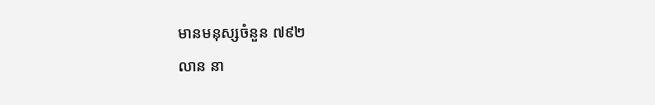មានមនុស្សចំនួន ៧៩២
លាន នា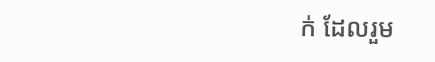ក់ ដែលរួម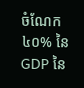ចំណែក ៤០% នៃ GDP នៃ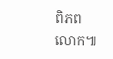ពិភពលោក៕